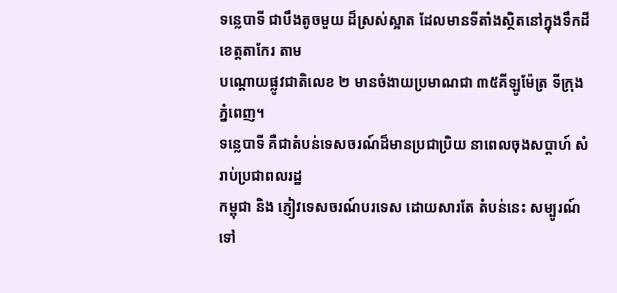ទន្លេបាទី ជាបឹងតូចមួយ ដ៏ស្រស់ស្អាត ដែលមានទីតាំងស្ថិតនៅក្នុងទឹកដីខេត្តតាកែរ តាម
បណ្ដោយផ្លូវជាតិលេខ ២ មានចំងាយប្រមាណជា ៣៥គីឡូម៉ែត្រ ទីក្រុងភ្នំពេញ។
ទន្លេបាទី គឺជាតំបន់ទេសចរណ៍ដ៏មានប្រជាប្រិយ នាពេលចុងសប្ដាហ៍ សំរាប់ប្រជាពលរដ្ឋ
កម្ពុជា និង ភ្ញៀវទេសចរណ៍បរទេស ដោយសារតែ តំបន់នេះ សម្បូរណ៍ទៅ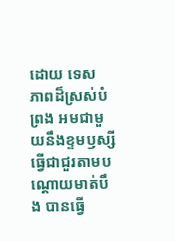ដោយ ទេស
ភាពដ៏ស្រស់បំព្រង អមជាមួយនឹងខ្ទមឫស្សីធ្វើជាជួរតាមបណ្ដោយមាត់បឹង បានធ្វើ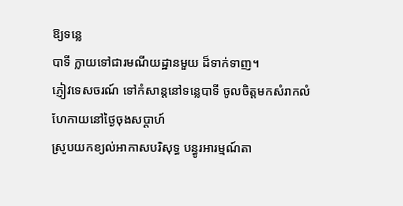ឱ្យទន្លេ
បាទី ក្លាយទៅជារមណីយដ្ឋានមួយ ដ៏ទាក់ទាញ។
ភ្ញៀវទេសចរណ៍ ទៅកំសាន្តនៅទន្លេបាទី ចូលចិត្តមកសំរាកលំហែកាយនៅថ្ងៃចុងសប្តាហ៍
ស្រូបយកខ្យល់អាកាសបរិសុទ្ធ បន្ធូរអារម្មណ៍តា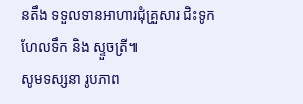នតឹង ទទួលទានអាហារជុំគ្រួសារ ជិះទូក
ហែលទឹក និង ស្ទួចត្រី៕
សូមទស្សនា រូបភាព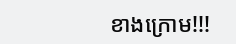ខាងក្រោម!!!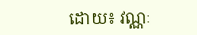ដោយ៖ វណ្ណៈ